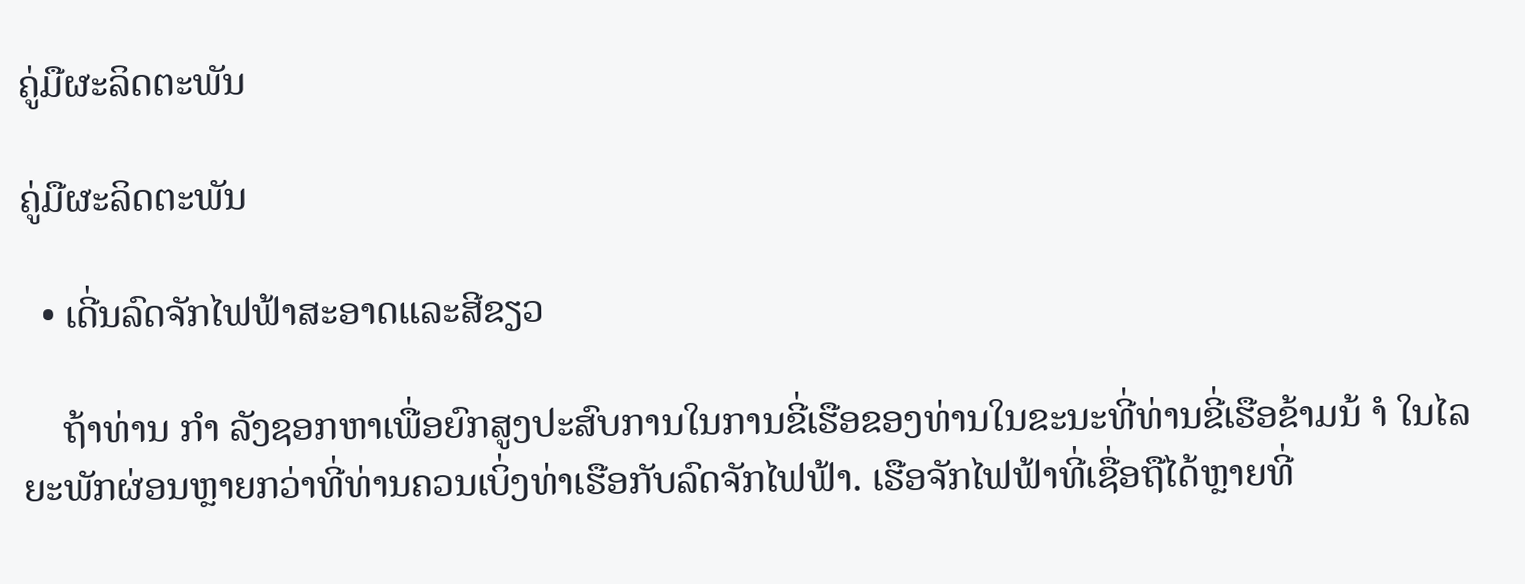ຄູ່ມືຜະລິດຕະພັນ

ຄູ່ມືຜະລິດຕະພັນ

  • ເດີ່ນລົດຈັກໄຟຟ້າສະອາດແລະສີຂຽວ

    ຖ້າທ່ານ ກຳ ລັງຊອກຫາເພື່ອຍົກສູງປະສົບການໃນການຂີ່ເຮືອຂອງທ່ານໃນຂະນະທີ່ທ່ານຂີ່ເຮືອຂ້າມນ້ ຳ ໃນໄລຍະພັກຜ່ອນຫຼາຍກວ່າທີ່ທ່ານຄວນເບິ່ງທ່າເຮືອກັບລົດຈັກໄຟຟ້າ. ເຮືອຈັກໄຟຟ້າທີ່ເຊື່ອຖືໄດ້ຫຼາຍທີ່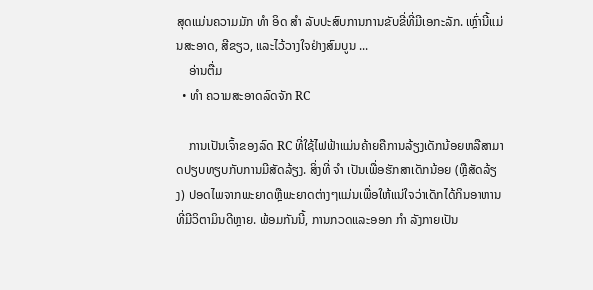ສຸດແມ່ນຄວາມມັກ ທຳ ອິດ ສຳ ລັບປະສົບການການຂັບຂີ່ທີ່ມີເອກະລັກ. ເຫຼົ່ານີ້ແມ່ນສະອາດ, ສີຂຽວ, ແລະໄວ້ວາງໃຈຢ່າງສົມບູນ ...
    ອ່ານຕື່ມ
  • ທຳ ຄວາມສະອາດລົດຈັກ RC

    ການເປັນເຈົ້າຂອງລົດ RC ທີ່ໃຊ້ໄຟຟ້າແມ່ນຄ້າຍຄືການລ້ຽງເດັກນ້ອຍຫລືສາມາດປຽບທຽບກັບການມີສັດລ້ຽງ. ສິ່ງທີ່ ຈຳ ເປັນເພື່ອຮັກສາເດັກນ້ອຍ (ຫຼືສັດລ້ຽງ) ປອດໄພຈາກພະຍາດຫຼືພະຍາດຕ່າງໆແມ່ນເພື່ອໃຫ້ແນ່ໃຈວ່າເດັກໄດ້ກິນອາຫານທີ່ມີວິຕາມິນດີຫຼາຍ. ພ້ອມກັນນີ້, ການກວດແລະອອກ ກຳ ລັງກາຍເປັນ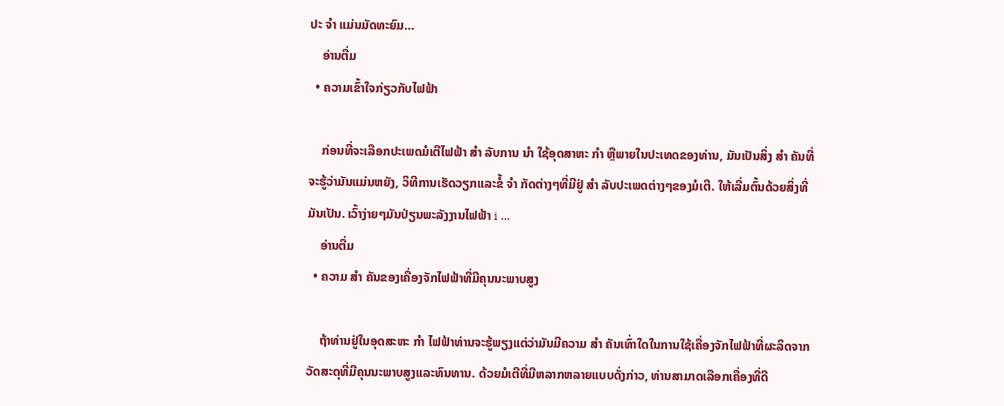ປະ ຈຳ ແມ່ນມັດທະຍົມ…
    ອ່ານຕື່ມ
  • ຄວາມເຂົ້າໃຈກ່ຽວກັບໄຟຟ້າ

    ກ່ອນທີ່ຈະເລືອກປະເພດມໍເຕີໄຟຟ້າ ສຳ ລັບການ ນຳ ໃຊ້ອຸດສາຫະ ກຳ ຫຼືພາຍໃນປະເທດຂອງທ່ານ, ມັນເປັນສິ່ງ ສຳ ຄັນທີ່ຈະຮູ້ວ່າມັນແມ່ນຫຍັງ, ວິທີການເຮັດວຽກແລະຂໍ້ ຈຳ ກັດຕ່າງໆທີ່ມີຢູ່ ສຳ ລັບປະເພດຕ່າງໆຂອງມໍເຕີ. ໃຫ້ເລີ່ມຕົ້ນດ້ວຍສິ່ງທີ່ມັນເປັນ. ເວົ້າງ່າຍໆມັນປ່ຽນພະລັງງານໄຟຟ້າ i ...
    ອ່ານຕື່ມ
  • ຄວາມ ສຳ ຄັນຂອງເຄື່ອງຈັກໄຟຟ້າທີ່ມີຄຸນນະພາບສູງ

    ຖ້າທ່ານຢູ່ໃນອຸດສະຫະ ກຳ ໄຟຟ້າທ່ານຈະຮູ້ພຽງແຕ່ວ່າມັນມີຄວາມ ສຳ ຄັນເທົ່າໃດໃນການໃຊ້ເຄື່ອງຈັກໄຟຟ້າທີ່ຜະລິດຈາກວັດສະດຸທີ່ມີຄຸນນະພາບສູງແລະທົນທານ. ດ້ວຍມໍເຕີທີ່ມີຫລາກຫລາຍແບບດັ່ງກ່າວ, ທ່ານສາມາດເລືອກເຄື່ອງທີ່ດີ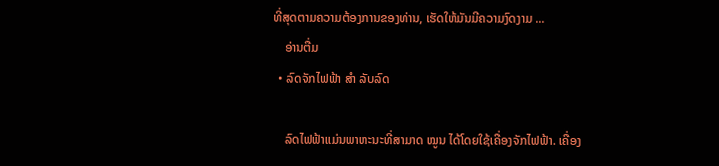ທີ່ສຸດຕາມຄວາມຕ້ອງການຂອງທ່ານ, ເຮັດໃຫ້ມັນມີຄວາມງົດງາມ ...
    ອ່ານຕື່ມ
  • ລົດຈັກໄຟຟ້າ ສຳ ລັບລົດ

    ລົດໄຟຟ້າແມ່ນພາຫະນະທີ່ສາມາດ ໝູນ ໄດ້ໂດຍໃຊ້ເຄື່ອງຈັກໄຟຟ້າ. ເຄື່ອງ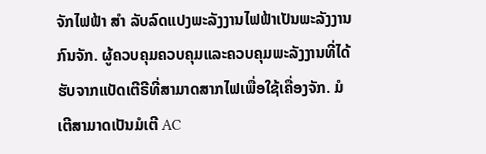ຈັກໄຟຟ້າ ສຳ ລັບລົດແປງພະລັງງານໄຟຟ້າເປັນພະລັງງານກົນຈັກ. ຜູ້ຄວບຄຸມຄວບຄຸມແລະຄວບຄຸມພະລັງງານທີ່ໄດ້ຮັບຈາກແບັດເຕີຣີທີ່ສາມາດສາກໄຟເພື່ອໃຊ້ເຄື່ອງຈັກ. ມໍເຕີສາມາດເປັນມໍເຕີ AC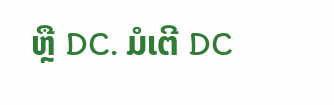ຫຼື DC. ມໍເຕີ DC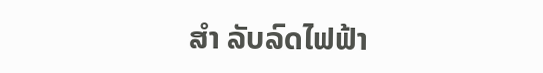ສຳ ລັບລົດໄຟຟ້າ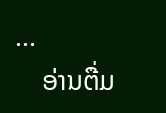...
    ອ່ານຕື່ມ